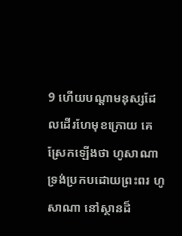9 ហើយបណ្តាមនុស្សដែលដើរហែមុខក្រោយ គេស្រែកឡើងថា ហូសាណា ទ្រង់ប្រកបដោយព្រះពរ ហូសាណា នៅស្ថានដ៏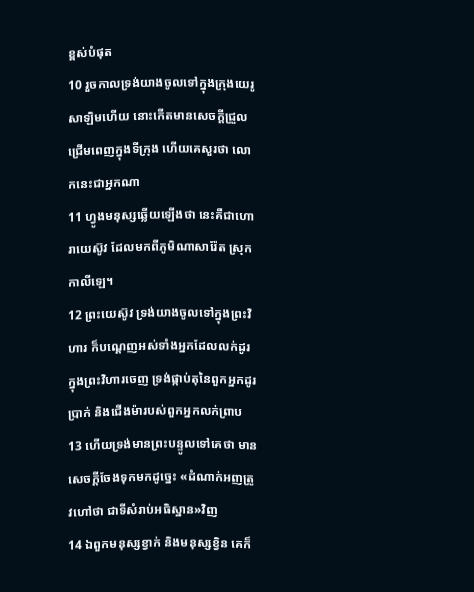ខ្ពស់បំផុត
10 រួចកាលទ្រង់យាងចូលទៅក្នុងក្រុងយេរូសាឡិមហើយ នោះកើតមានសេចក្ដីជ្រួលជ្រើមពេញក្នុងទីក្រុង ហើយគេសួរថា លោកនេះជាអ្នកណា
11 ហ្វូងមនុស្សឆ្លើយឡើងថា នេះគឺជាហោរាយេស៊ូវ ដែលមកពីភូមិណាសារ៉ែត ស្រុកកាលីឡេ។
12 ព្រះយេស៊ូវ ទ្រង់យាងចូលទៅក្នុងព្រះវិហារ ក៏បណ្តេញអស់ទាំងអ្នកដែលលក់ដូរក្នុងព្រះវិហារចេញ ទ្រង់ផ្កាប់តុនៃពួកអ្នកដូរប្រាក់ និងជើងម៉ារបស់ពួកអ្នកលក់ព្រាប
13 ហើយទ្រង់មានព្រះបន្ទូលទៅគេថា មានសេចក្ដីចែងទុកមកដូច្នេះ «ដំណាក់អញត្រូវហៅថា ជាទីសំរាប់អធិស្ឋាន»វិញ
14 ឯពួកមនុស្សខ្វាក់ និងមនុស្សខ្វិន គេក៏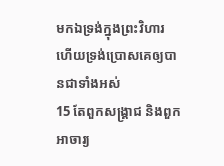មកឯទ្រង់ក្នុងព្រះវិហារ ហើយទ្រង់ប្រោសគេឲ្យបានជាទាំងអស់
15 តែពួកសង្គ្រាជ និងពួកអាចារ្យ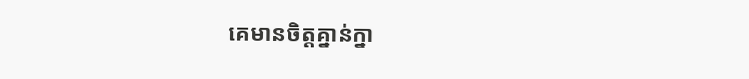គេមានចិត្តគ្នាន់ក្នា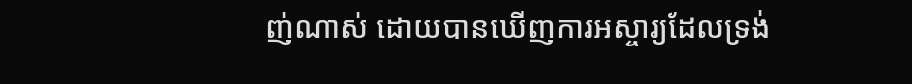ញ់ណាស់ ដោយបានឃើញការអស្ចារ្យដែលទ្រង់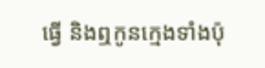ធ្វើ និងឮកូនក្មេងទាំងប៉ុ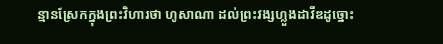ន្មានស្រែកក្នុងព្រះវិហារថា ហូសាណា ដល់ព្រះវង្សហ្លួងដាវីឌដូច្នោះ